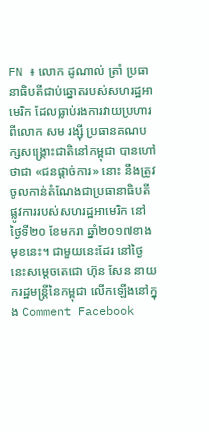FN ៖ លោក ដូណាល់ ត្រាំ ប្រធានាធិបតីជាប់ឆ្នោតរបស់សហរដ្ឋអាមេរិក ដែលធ្លាប់រងការវាយប្រហារពីលោក សម រង្ស៊ី ប្រធានគណបក្សសង្គ្រោះជាតិនៅកម្ពុជា បានហៅថាជា «ជនផ្តាច់ការ» នោះ នឹងត្រូវចូលកាន់តំណែងជាប្រធានាធិបតីផ្លូវការរបស់សហរដ្ឋអាមេរិក នៅថ្ងៃទី២០ ខែមករា ឆ្នាំ២០១៧ខាងមុខនេះ។ ជាមួយនេះដែរ នៅថ្ងៃនេះសម្តេចតេជោ ហ៊ុន សែន នាយករដ្ឋមន្រ្តីនៃកម្ពុជា លើកឡើងនៅក្នុង Comment Facebook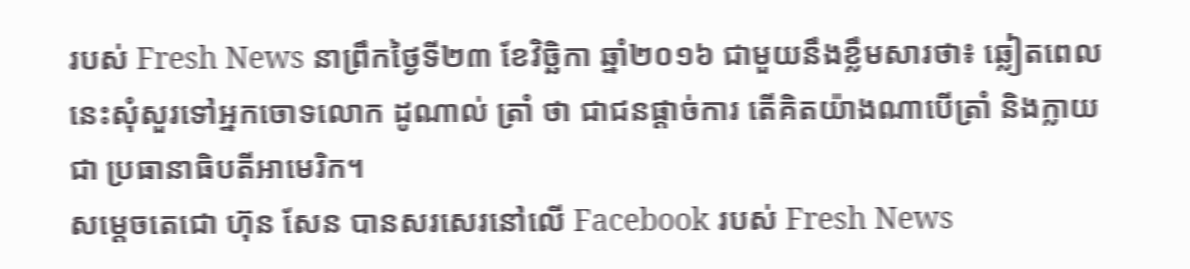របស់ Fresh News នាព្រឹកថ្ងៃទី២៣ ខែវិច្ឆិកា ឆ្នាំ២០១៦ ជាមួយនឹងខ្លឹមសារថា៖ ឆ្លៀតពេលនេះសុំសួរទៅអ្នកចោទលោក ដូណាល់ ត្រាំ ថា ជាជនផ្តាច់ការ តើគិតយ៉ាងណាបើត្រាំ និងក្លាយជា ប្រធានាធិបតីអាមេរិក។
សម្តេចតេជោ ហ៊ុន សែន បានសរសេរនៅលើ Facebook របស់ Fresh News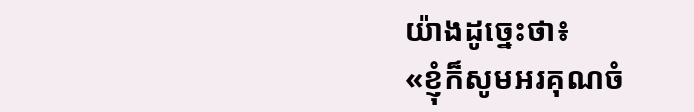យ៉ាងដូច្នេះថា៖
«ខ្ញុំក៏សូមអរគុណចំ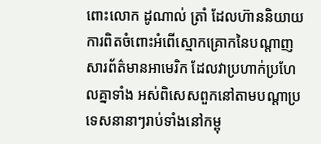ពោះលោក ដូណាល់ ត្រាំ ដែលហ៊ាននិយាយ ការពិតចំពោះអំពើស្មោកគ្រោកនៃបណ្តាញសារព័ត៌មានអាមេរិក ដែលវាប្រហាក់ប្រហែលគ្នាទាំង អស់ពិសេសពួកនៅតាមបណ្តាប្រទេសនានាៗរាប់ទាំងនៅកម្ពុ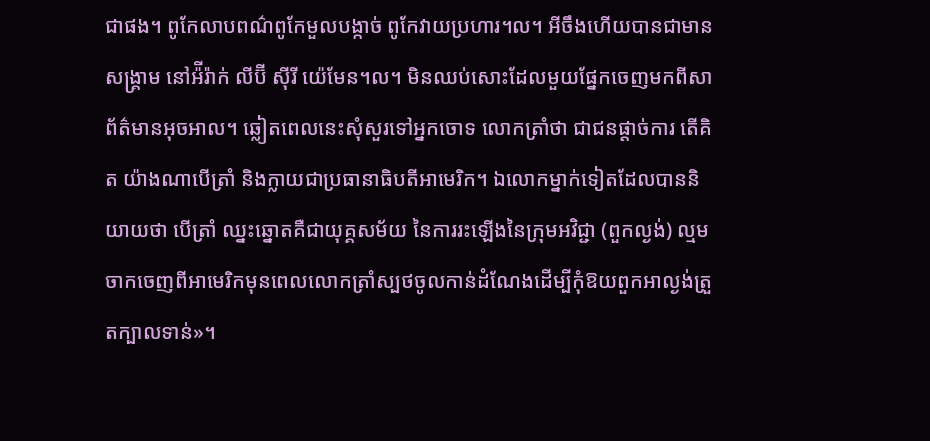ជាផង។ ពូកែលាបពណ៌ពូកែមួលបង្កាច់ ពូកែវាយប្រហារ។ល។ អីចឹងហើយបានជាមានសង្គ្រាម នៅអ៉ីរ៉ាក់ លីប៊ី ស៊ីរី យ៉េមែន។ល។ មិនឈប់សោះដែលមួយផ្នែកចេញមកពីសាព័ត៌មានអុចអាល។ ឆ្លៀតពេលនេះសុំសួរទៅអ្នកចោទ លោកត្រាំថា ជាជនផ្តាច់ការ តើគិត យ៉ាងណាបើត្រាំ និងក្លាយជាប្រធានាធិបតីអាមេរិក។ ឯលោកម្នាក់ទៀតដែលបាននិយាយថា បើត្រាំ ឈ្នះឆ្នោតគឺជាយុគ្គសម័យ នៃការរះឡើងនៃក្រុមអវិជ្ជា (ពួកល្ងង់) ល្មមចាកចេញពីអាមេរិកមុនពេលលោកត្រាំស្បថចូលកាន់ដំណែងដើម្បីកុំឱយពួកអាល្ងង់ត្រួតក្បាលទាន់»។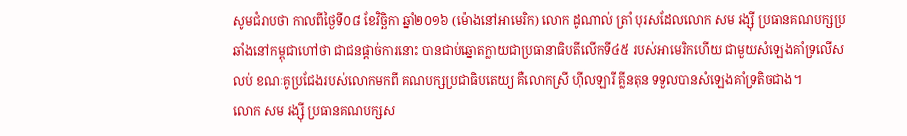សូមជំរាបថា កាលពីថ្ងៃទី០៨ ខែវិច្ឆិកា ឆ្នាំ២០១៦ (ម៉ោងនៅអាមេរិក) លោក ដូណាល់ ត្រាំ បុរសដែលលោក សម រង្ស៊ី ប្រធានគណបក្សប្រឆាំងនៅកម្ពុជាហៅថា ជាជនផ្តាច់ការនោះ បានជាប់ឆ្នោតក្លាយជាប្រធានាធិបតីលើកទី៤៥ របស់អាមេរិកហើយ ជាមួយសំឡេងគាំទ្រលើសលប់ ខណៈគូប្រជែងរបស់លោកមកពី គណបក្សប្រជាធិបតេយ្យ គឺលោកស្រី ហ៊ីលឡារី គ្លីនតុន ទទួលបានសំឡេងគាំទ្រតិចជាង។
លោក សម រង្ស៊ី ប្រធានគណបក្សស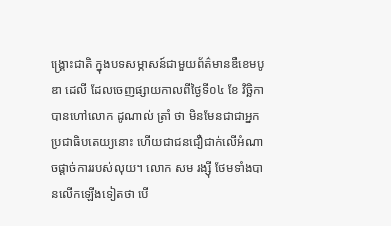ង្រ្គោះជាតិ ក្នុងបទសម្ភាសន៍ជាមួយព័ត៌មានឌឺខេមបូឌា ដេលី ដែលចេញផ្សាយកាលពីថ្ងៃទី០៤ ខែ វិច្ឆិកា បានហៅលោក ដូណាល់ ត្រាំ ថា មិនមែនជាជាអ្នកប្រជាធិបតេយ្យនោះ ហើយជាជនជឿជាក់លើអំណាចផ្តាច់ការរបស់លុយ។ លោក សម រង្ស៊ី ថែមទាំងបានលើកឡើងទៀតថា បើ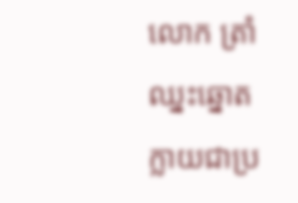លោក ត្រាំ ឈ្នះឆ្នោតក្លាយជាប្រ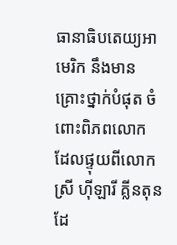ធានាធិបតេយ្យអាមេរិក នឹងមានគ្រោះថ្នាក់បំផុត ចំពោះពិភពលោក ដែលផ្ទុយពីលោកស្រី ហ៊ីឡារី គ្លីនតុន ដែ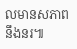លមានសភាពនឹងនរ៕